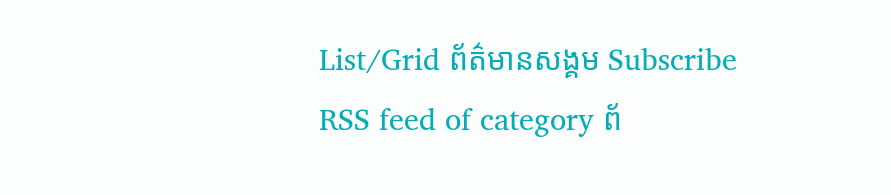List/Grid ព័ត៌មានសង្គម Subscribe RSS feed of category ព័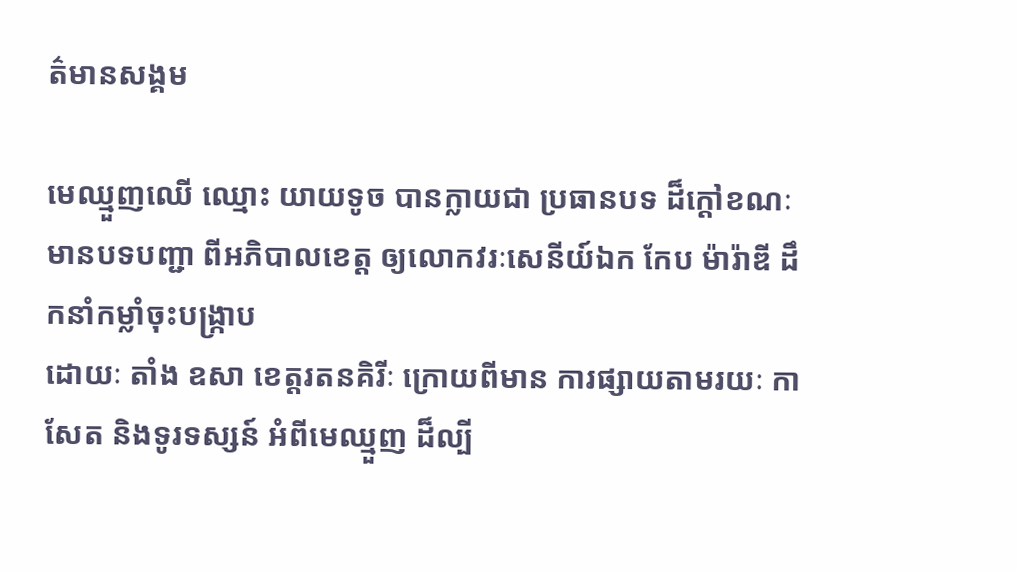ត៌មានសង្គម

មេឈ្មួញឈើ ឈ្មោះ យាយទូច បានក្លាយជា ប្រធានបទ ដ៏ក្តៅខណៈ មានបទបញ្ជា ពីអភិបាលខេត្ត ឲ្យលោកវរៈសេនីយ៍ឯក កែប ម៉ារ៉ាឌី ដឹកនាំកម្លាំចុះបង្រ្កាប
ដោយៈ តាំង ឧសា ខេត្តរតនគិរីៈ ក្រោយពីមាន ការផ្សាយតាមរយៈ កាសែត និងទូរទស្សន៍ អំពីមេឈ្មួញ ដ៏ល្បី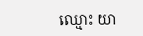ឈ្មោះ យា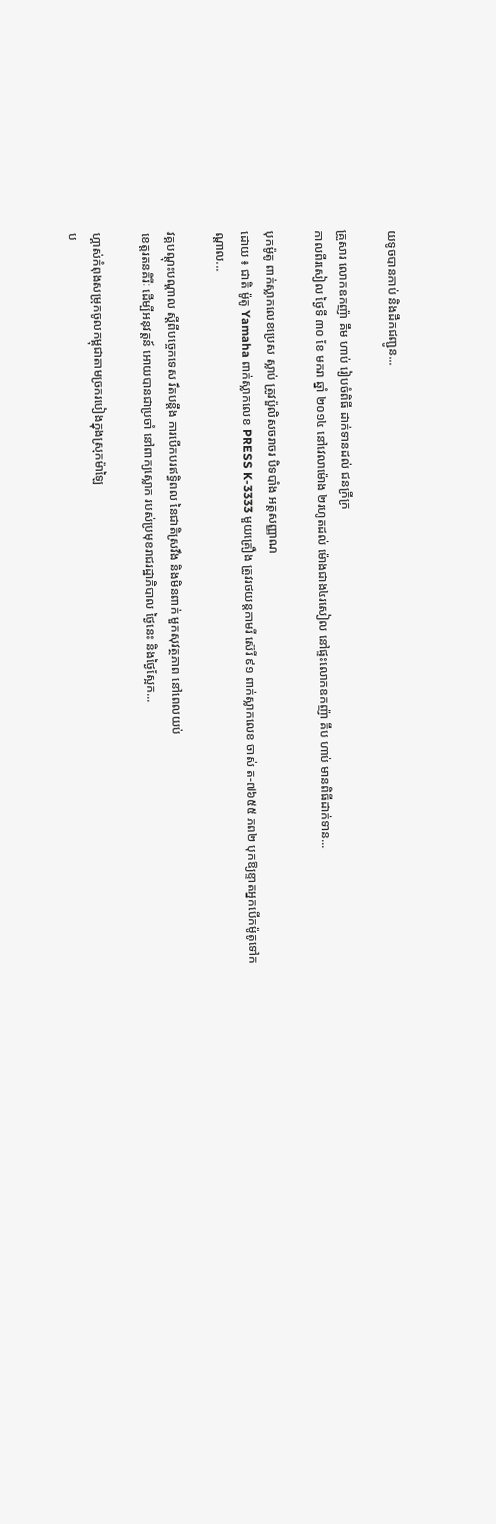យទូចបានកាប់ និងដឹកជញ្ជូន...

គ្រួសារ លោកឧកញ៉ា គឹម ហាប់ រៀបចំពិធី ដាក់ទានដល់ ជនក្រីក្រ
កាលពីរសៀល ថ្ងៃទី ៣០ ខែ មករា ឆ្នាំ ២០១៤ នៅវេលាម៉ោង ២រហូតដល់ ម៉ោងជាង៤រសៀល នៅផ្ទះលោកឧកញ៉ា គឹប ហាប់ មានពិធីដាក់ទាន...

បុកម៉ូតូ ពាក់ស្លាកលេខប្រេស ស្លាប់ ត្រូវប៉ួលិសចរាចរ បិទបាំង អត្តសញ្ញាណ
ដោយ ៖ ជាតិ ម៉ូតូ Yamaha ពាក់ស្លាកលេខ PRESS K-3333 មួយគ្រឿង ត្រូវរថយន្តកាមរី ស៊េរី ៩១ ពាក់ស្លាកលេខ ចាស់ ត-៧៦៥៥ ភព២ បុកឱ្យខ្ទាតអ្នកបើកម៉ូតូទៅកណ្តាល...

វគ្គបណ្តុះបណ្តាល ស្តីពីបច្ចេកទេស រឹតបន្តឹង ការបើកបរឥទ្ធិពល នៃជាតិស្រវឹង និងមិនពាក់ មួកសុវត្ថភាព នៅពេលយប់
ខេត្តរតនគិរីៈ ដើម្បីអនុវត្តន៍ អោយបានជាប្រចាំ នៅពាក្យស្លោក របស់ប្រមុខរាជរដ្ឋាភិបាល ថ្ងៃនេះ និងថ្ងៃស្អែក...

ហ្គាស់កំពុងសម្រុកចូលកម្ពុជាតាមច្រករបៀងក្នុងស្រុកម៉ាឡៃ
ប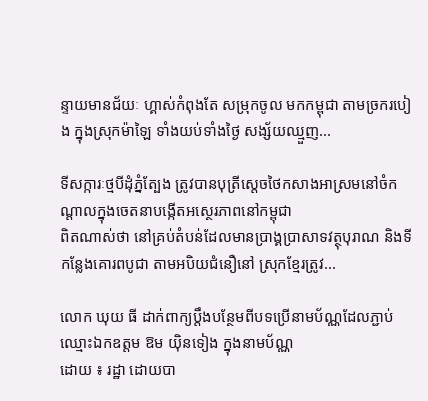ន្ទាយមានជ័យៈ ហ្គាស់កំពុងតែ សម្រុកចូល មកកម្ពុជា តាមច្រករបៀង ក្នុងស្រុកម៉ាឡៃ ទាំងយប់ទាំងថ្ងៃ សង្ស័យឈ្មួញ...

ទីសក្ការៈថ្មបីដុំភ្នំត្បែង ត្រូវបានបុត្រីស្តេចថៃកសាងអាស្រមនៅចំកណ្តាលក្នុងចេតនាបង្កើតអស្ថេរភាពនៅកម្ពុជា
ពិតណាស់ថា នៅគ្រប់តំបន់ដែលមានប្រាង្គប្រាសាទវត្ថុបុរាណ និងទីកន្លែងគោរពបូជា តាមអបិយជំនឿនៅ ស្រុកខ្មែរត្រូវ...

លោក ឃុយ ធី ដាក់ពាក្យប្តឹងបន្ថែមពីបទប្រើនាមប័ណ្ណដែលភ្ជាប់ឈ្មោះឯកឧត្តម ឱម យ៉ិនទៀង ក្នុងនាមប័ណ្ណ
ដោយ ៖ រដ្ឋា ដោយបា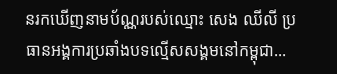នរកឃើញនាមប័ណ្ណរបស់ឈ្មោះ សេង ឈីលី ប្រ ធានអង្គការប្រឆាំងបទល្មើសសង្គមនៅកម្ពុជា...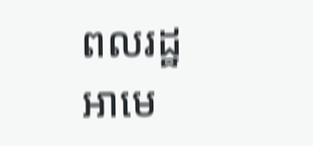ពលរដ្ឋ អាមេ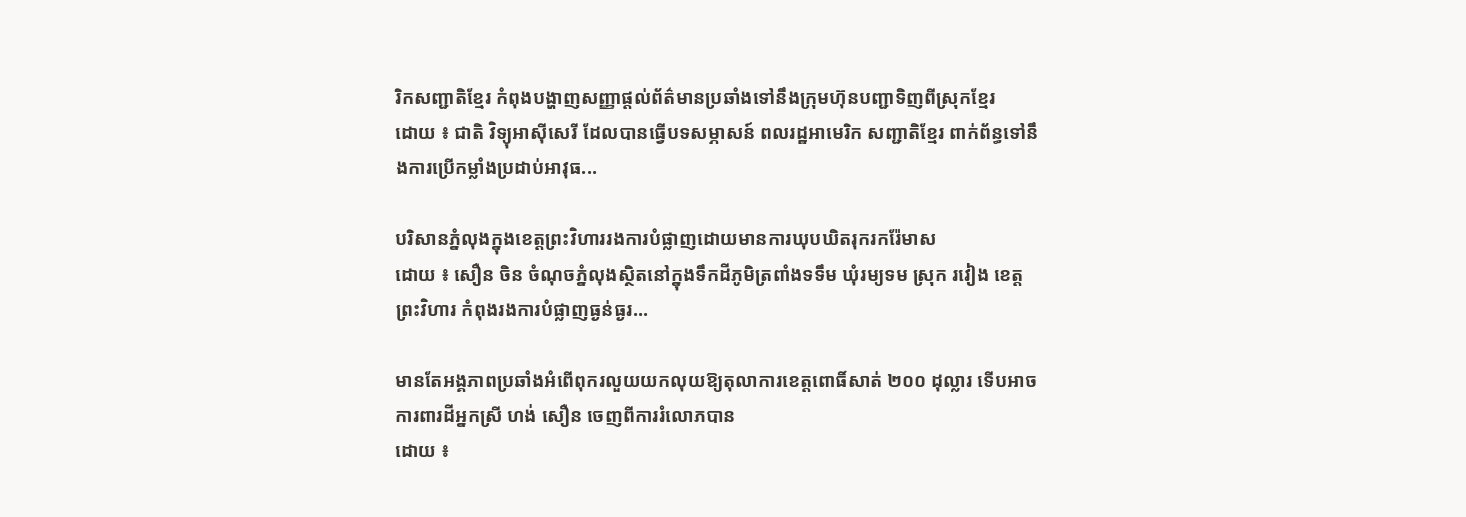រិកសញ្ជាតិខ្មែរ កំពុងបង្ហាញសញ្ញាផ្តល់ព័ត៌មានប្រឆាំងទៅនឹងក្រុមហ៊ុនបញ្ជាទិញពីស្រុកខ្មែរ
ដោយ ៖ ជាតិ វិទ្យុអាស៊ីសេរី ដែលបានធ្វើបទសម្ភាសន៍ ពលរដ្ឋអាមេរិក សញ្ជាតិខ្មែរ ពាក់ព័ន្ធទៅនឹងការប្រើកម្លាំងប្រដាប់អាវុធ...

បរិសានភ្នំលុងក្នុងខេត្តព្រះវិហាររងការបំផ្លាញដោយមានការឃុបឃិតរុករករ៉ែមាស
ដោយ ៖ សឿន ចិន ចំណុចភ្នំលុងស្ថិតនៅក្នុងទឹកដីភូមិត្រពាំងទទឹម ឃុំរម្យទម ស្រុក រវៀង ខេត្តព្រះវិហារ កំពុងរងការបំផ្លាញធ្ងន់ធ្ងរ...

មានតែអង្គភាពប្រឆាំងអំពើពុករលួយយកលុយឱ្យតុលាការខេត្តពោធិ៍សាត់ ២០០ ដុល្លារ ទើបអាចការពារដីអ្នកស្រី ហង់ សឿន ចេញពីការរំលោភបាន
ដោយ ៖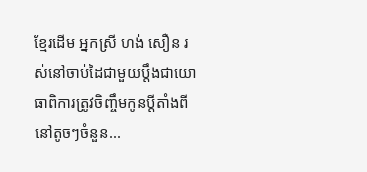ខ្មែរដើម អ្នកស្រី ហង់ សឿន រស់នៅចាប់ដៃជាមួយប្តឹងជាយោធាពិការត្រូវចិញ្ចឹមកូនប្តីតាំងពីនៅតូចៗចំនួន...